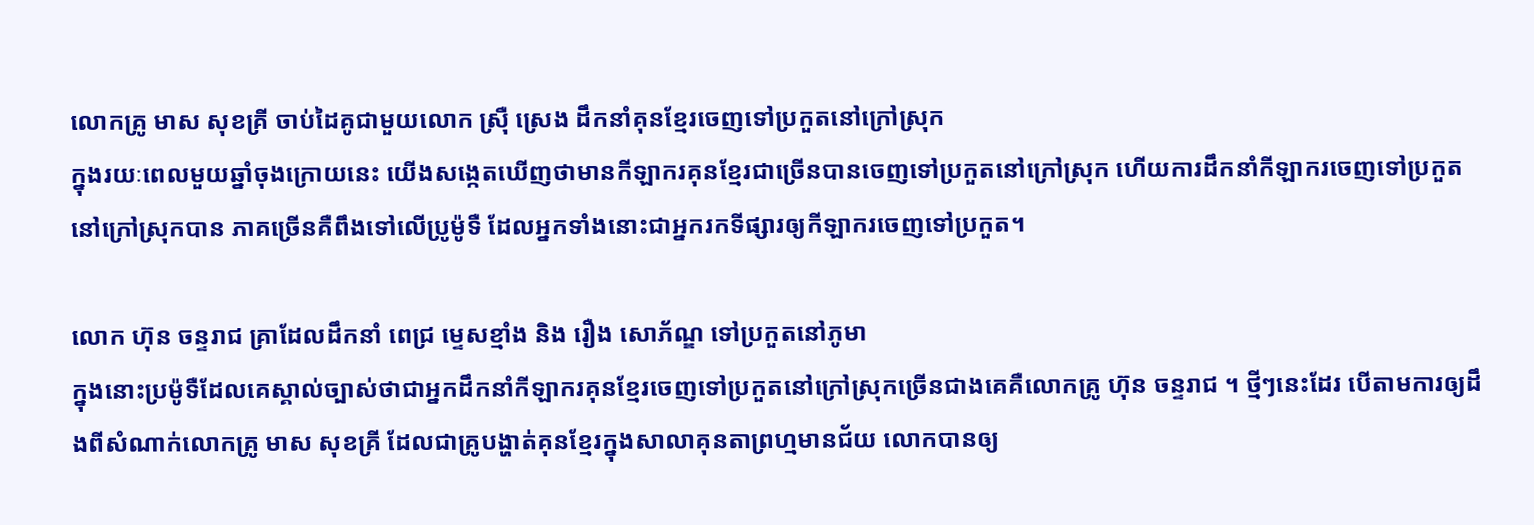លោកគ្រូ មាស សុខគ្រី ចាប់ដៃគូជាមួយលោក ស្រ៊ឺ ស្រេង ដឹកនាំគុនខ្មែរចេញទៅប្រកួតនៅក្រៅស្រុក
ក្នុងរយៈពេលមួយឆ្នាំចុងក្រោយនេះ យើងសង្កេតឃើញថាមានកីឡាករគុនខ្មែរជាច្រើនបានចេញទៅប្រកួតនៅក្រៅស្រុក ហើយការដឹកនាំកីឡាករចេញទៅប្រកួតនៅក្រៅស្រុកបាន ភាគច្រើនគឺពឹងទៅលើប្រូម៉ូទឺ ដែលអ្នកទាំងនោះជាអ្នករកទីផ្សារឲ្យកីឡាករចេញទៅប្រកួត។

លោក ហ៊ុន ចន្ទរាជ គ្រាដែលដឹកនាំ ពេជ្រ ម្ទេសខ្មាំង និង រឿង សោភ័ណ្ឌ ទៅប្រកួតនៅភូមា
ក្នុងនោះប្រម៉ូទឺដែលគេស្គាល់ច្បាស់ថាជាអ្នកដឹកនាំកីឡាករគុនខ្មែរចេញទៅប្រកួតនៅក្រៅស្រុកច្រើនជាងគេគឺលោកគ្រូ ហ៊ុន ចន្ទរាជ ។ ថ្មីៗនេះដែរ បើតាមការឲ្យដឹងពីសំណាក់លោកគ្រូ មាស សុខគ្រី ដែលជាគ្រូបង្ហាត់គុនខ្មែរក្នុងសាលាគុនតាព្រហ្មមានជ័យ លោកបានឲ្យ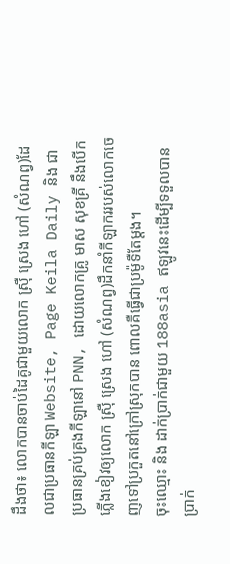ដឹងថា៖ លោកបានចាប់ដៃគូជាមួយលោក ស្រ៊ឺ ស្រេង ហៅ (សំណព្វ)ដែលជាប្រធានកីឡា Website, Page Keila Daily និង ជាប្រធានគ្រប់គ្រងកីឡានៅ PNN, ដោយលោកគ្រូ មាស សុខគ្រី នឹងបើកភ្លើងខៀវឲ្យលោក ស្រ៊ឺ ស្រេង ហៅ (សំណព្វ)ដឹកនាំកីឡាកររបស់លោកចេញទៅប្រកួតនៅក្រៅស្រុកបាន ពោលគឺធ្វើជាប្រម៉ូទឺតែម្តង។
ចុះឈ្មោះ និង ដាក់ប្រាក់ជាមួយ 188asia ឥឡូវនេះដើម្បីទទួលបានប្រាក់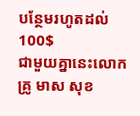បន្ថែមរហូតដល់ 100$
ជាមួយគ្នានេះលោកគ្រូ មាស សុខ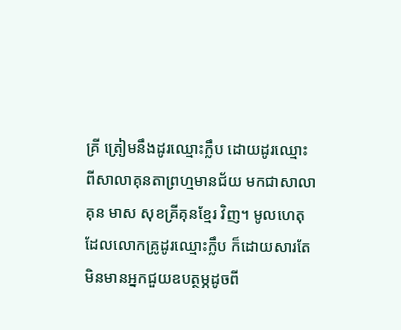គ្រី ត្រៀមនឹងដូរឈ្មោះក្លឹប ដោយដូរឈ្មោះពីសាលាគុនតាព្រហ្មមានជ័យ មកជាសាលាគុន មាស សុខគ្រីគុនខ្មែរ វិញ។ មូលហេតុដែលលោកគ្រូដូរឈ្មោះក្លឹប ក៏ដោយសារតែមិនមានអ្នកជួយឧបត្ថម្ភដូចពី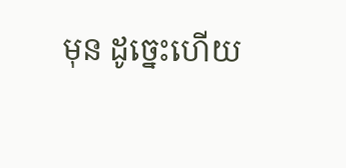មុន ដូច្នេះហើយ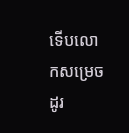ទើបលោកសម្រេចដូរ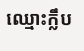ឈ្មោះក្លឹប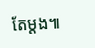តែម្តង៕